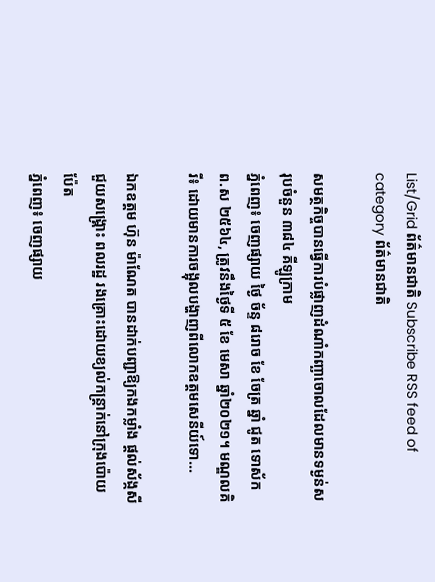List/Grid ព័ត៌មានជាតិ Subscribe RSS feed of category ព័ត៌មានជាតិ

សមត្ថកិច្ចបានធ្វើការបំផ្លាញដំណាំកញ្ឆាចោលដែលមានទម្ងន់សរុបចំនួន ៣៨៤ គីឡូក្រាម
ភ្នំពេញ៖ ចេញផ្សាយ ថ្ងៃ ច័ន្ទ ៨រោច ខែ ចែត្រ ឆ្នាំ ជូត ទោស័ក ព.ស ២៥៦៤, ត្រូវនឹងថ្ងៃទី ៥ ខែ មេសា ឆ្នាំ២០២១។ មណ្ឌលគិរី៖ ដោយមានការចង្អុលបង្ហាញពីលោកឧត្តមសេនីយ៍ទោ...

ឯកឧត្តម ហ៊ុន ម៉ាណែត បានដាក់បញ្ជាឱ្យកងកម្លាំង ផ្តល់ស័ង្កសី ជួយសង្គ្រោះ ពលរដ្ឋ រងគ្រោះដោយខ្យល់កន្ត្រាក់នៅក្រុងប៉ោយប៉ែត
ភ្នំពេញ៖ ចេញផ្សាយ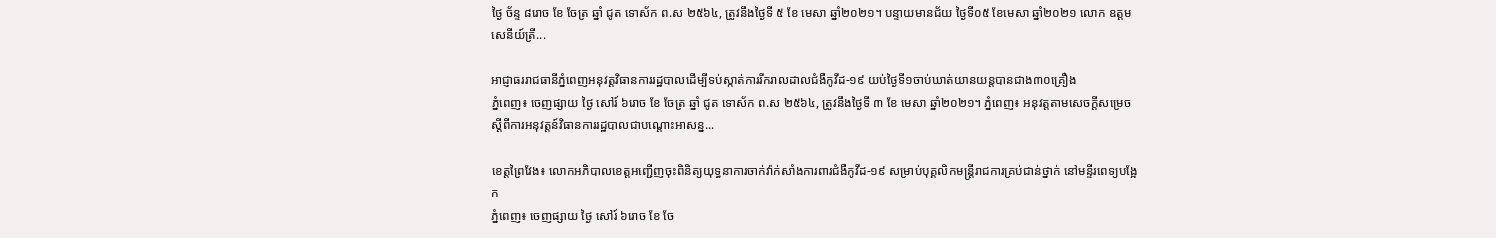ថ្ងៃ ច័ន្ទ ៨រោច ខែ ចែត្រ ឆ្នាំ ជូត ទោស័ក ព.ស ២៥៦៤, ត្រូវនឹងថ្ងៃទី ៥ ខែ មេសា ឆ្នាំ២០២១។ បន្ទាយមានជ័យ ថ្ងៃទី០៥ ខែមេសា ឆ្នាំ២០២១ លោក ឧត្តមសេនីយ៍ត្រី...

អាជ្ញាធររាជធានីភ្នំពេញអនុវត្តវិធានការរដ្ឋបាលដើម្បីទប់ស្កាត់ការរីករាលដាលជំងឺកូវីដ-១៩ យប់ថ្ងៃទី១ចាប់ឃាត់យានយន្តបានជាង៣០គ្រឿង
ភ្នំពេញ៖ ចេញផ្សាយ ថ្ងៃ សៅរ៍ ៦រោច ខែ ចែត្រ ឆ្នាំ ជូត ទោស័ក ព.ស ២៥៦៤, ត្រូវនឹងថ្ងៃទី ៣ ខែ មេសា ឆ្នាំ២០២១។ ភ្នំពេញ៖ អនុវត្តតាមសេចក្ដីសម្រេច ស្តីពីការអនុវត្តន៍វិធានការរដ្ឋបាលជាបណ្ដោះអាសន្ន...

ខេត្តព្រៃវែង៖ លោកអភិបាលខេត្តអញ្ជើញចុះពិនិត្យយុទ្ធនាការចាក់វ៉ាក់សាំងការពារជំងឺកូវីដ-១៩ សម្រាប់បុគ្គលិកមន្ត្រីរាជការគ្រប់ជាន់ថ្នាក់ នៅមន្ទីរពេទ្យបង្អែក
ភ្នំពេញ៖ ចេញផ្សាយ ថ្ងៃ សៅរ៍ ៦រោច ខែ ចែ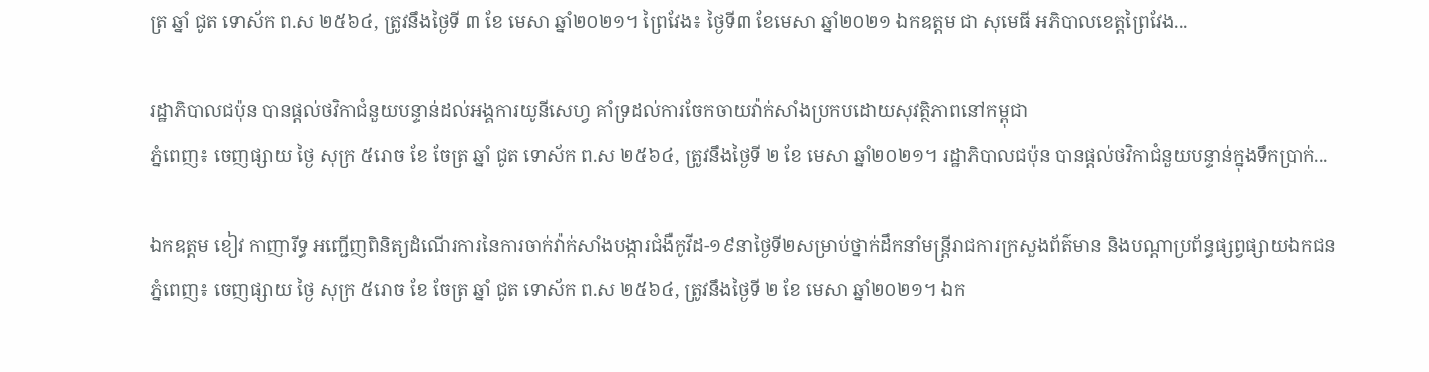ត្រ ឆ្នាំ ជូត ទោស័ក ព.ស ២៥៦៤, ត្រូវនឹងថ្ងៃទី ៣ ខែ មេសា ឆ្នាំ២០២១។ ព្រៃវែង៖ ថ្ងៃទី៣ ខែមេសា ឆ្នាំ២០២១ ឯកឧត្ដម ជា សុមេធី អភិបាលខេត្តព្រៃវែង...

រដ្ឋាភិបាលជប៉ុន បានផ្ដល់ថវិកាជំនួយបន្ទាន់ដល់អង្គការយូនីសេហ្វ គាំទ្រដល់ការចែកចាយវ៉ាក់សាំងប្រកបដោយសុវត្ថិភាពនៅកម្ពុជា
ភ្នំពេញ៖ ចេញផ្សាយ ថ្ងៃ សុក្រ ៥រោច ខែ ចែត្រ ឆ្នាំ ជូត ទោស័ក ព.ស ២៥៦៤, ត្រូវនឹងថ្ងៃទី ២ ខែ មេសា ឆ្នាំ២០២១។ រដ្ឋាភិបាលជប៉ុន បានផ្ដល់ថវិកាជំនួយបន្ទាន់ក្នុងទឹកប្រាក់...

ឯកឧត្តម ខៀវ កាញារីទ្ធ អញ្ជើញពិនិត្យដំណើរការនៃការចាក់វ៉ាក់សាំងបង្ការជំងឺកូវីដ-១៩នាថ្ងៃទី២សម្រាប់ថ្នាក់ដឹកនាំមន្ត្រីរាជការក្រសួងព័ត៌មាន និងបណ្តាប្រព័ន្ធផ្សព្វផ្សាយឯកជន
ភ្នំពេញ៖ ចេញផ្សាយ ថ្ងៃ សុក្រ ៥រោច ខែ ចែត្រ ឆ្នាំ ជូត ទោស័ក ព.ស ២៥៦៤, ត្រូវនឹងថ្ងៃទី ២ ខែ មេសា ឆ្នាំ២០២១។ ឯក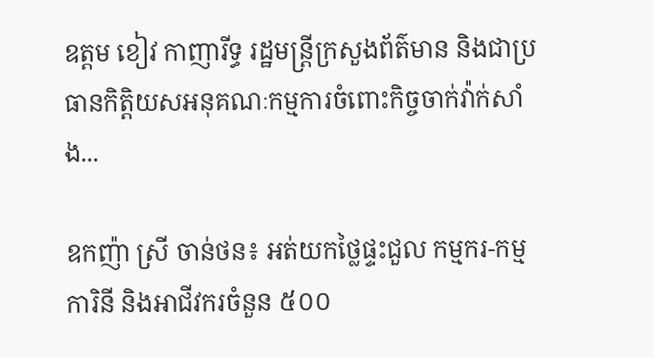ឧត្តម ខៀវ កាញារីទ្ធ រដ្ឋមន្ត្រីក្រសួងព័ត៌មាន និងជាប្រធានកិត្តិយសអនុគណៈកម្មការចំពោះកិច្ចចាក់វ៉ាក់សាំង...

ឧកញ៉ា ស្រី ចាន់ថន៖ អត់យកថ្លៃផ្ទះជួល កម្មករ-កម្មការិនី និងអាជីវករចំនួន ៥០០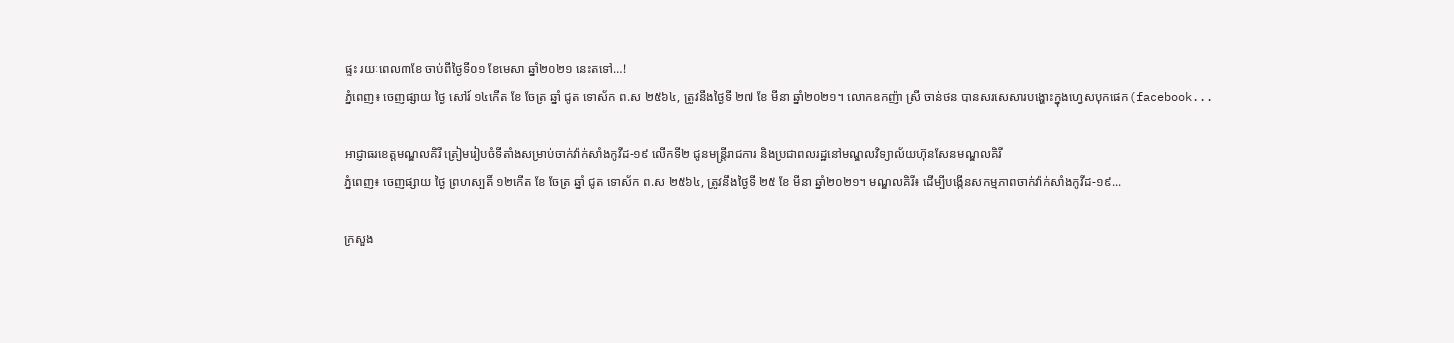ផ្ទះ រយៈពេល៣ខែ ចាប់ពីថ្ងៃទី០១ ខែមេសា ឆ្នាំ២០២១ នេះតទៅ…!
ភ្នំពេញ៖ ចេញផ្សាយ ថ្ងៃ សៅរ៍ ១៤កើត ខែ ចែត្រ ឆ្នាំ ជូត ទោស័ក ព.ស ២៥៦៤, ត្រូវនឹងថ្ងៃទី ២៧ ខែ មីនា ឆ្នាំ២០២១។ លោកឧកញ៉ា ស្រី ចាន់ថន បានសរសេសារបង្ហោះក្នុងហ្វេសបុកផេក(facebook...

អាជ្ញាធរខេត្តមណ្ឌលគិរី ត្រៀមរៀបចំទីតាំងសម្រាប់ចាក់វ៉ាក់សាំងកូវីដ-១៩ លើកទី២ ជូនមន្រ្តីរាជការ និងប្រជាពលរដ្ឋនៅមណ្ឌលវិទ្យាល័យហ៊ុនសែនមណ្ឌលគិរី
ភ្នំពេញ៖ ចេញផ្សាយ ថ្ងៃ ព្រហស្បតិ៍ ១២កើត ខែ ចែត្រ ឆ្នាំ ជូត ទោស័ក ព.ស ២៥៦៤, ត្រូវនឹងថ្ងៃទី ២៥ ខែ មីនា ឆ្នាំ២០២១។ មណ្ឌលគិរី៖ ដើម្បីបង្កើនសកម្មភាពចាក់វ៉ាក់សាំងកូវីដ-១៩...

ក្រសួង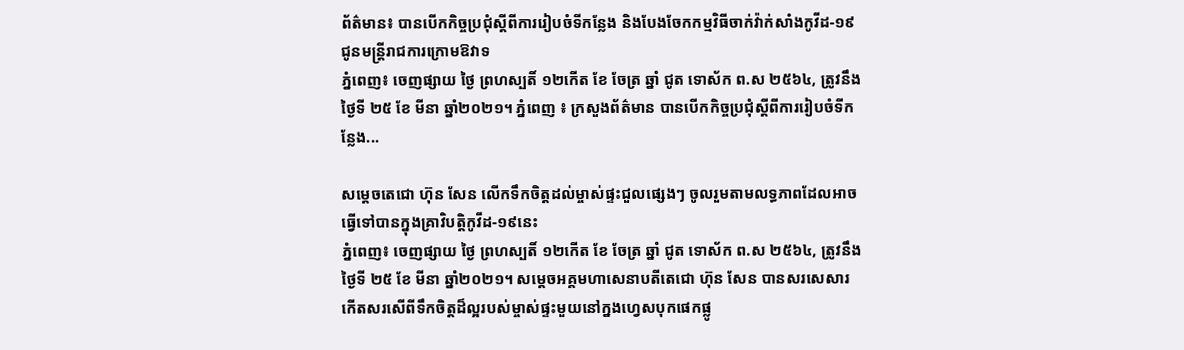ព័ត៌មាន៖ បានបើកកិច្ចប្រជុំស្ដីពីការរៀបចំទីកន្លែង និងបែងចែកកម្មវិធីចាក់វ៉ាក់សាំងកូវីដ-១៩ ជូនមន្ត្រីរាជការក្រោមឱវាទ
ភ្នំពេញ៖ ចេញផ្សាយ ថ្ងៃ ព្រហស្បតិ៍ ១២កើត ខែ ចែត្រ ឆ្នាំ ជូត ទោស័ក ព.ស ២៥៦៤, ត្រូវនឹងថ្ងៃទី ២៥ ខែ មីនា ឆ្នាំ២០២១។ ភ្នំពេញ ៖ ក្រសួងព័ត៌មាន បានបើកកិច្ចប្រជុំស្ដីពីការរៀបចំទីកន្លែង...

សម្តេចតេជោ ហ៊ុន សែន លើកទឹកចិត្តដល់ម្ចាស់ផ្ទះជួលផ្សេងៗ ចូលរួមតាមលទ្ធភាពដែលអាចធ្វើទៅបានក្នុងគ្រាវិបត្តិកូវីដ-១៩នេះ
ភ្នំពេញ៖ ចេញផ្សាយ ថ្ងៃ ព្រហស្បតិ៍ ១២កើត ខែ ចែត្រ ឆ្នាំ ជូត ទោស័ក ព.ស ២៥៦៤, ត្រូវនឹងថ្ងៃទី ២៥ ខែ មីនា ឆ្នាំ២០២១។ សម្តេចអគ្គមហាសេនាបតីតេជោ ហ៊ុន សែន បានសរសេសារកើតសរសើពីទឹកចិត្តដ៏ល្អរបស់ម្ចាស់ផ្ទះមួយនៅក្នងហ្វេសបុកផេកផ្លូ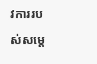វការរបស់សម្តេ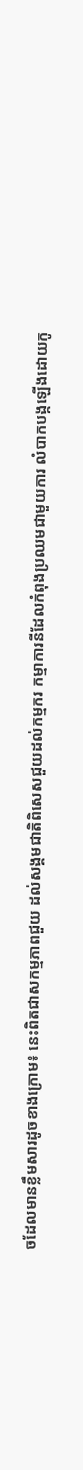ចដែលមានខ្លឹមសារដូចខាងក្រោម៖ នេះពិតជាសកម្មភាពជួយ ដល់សង្គមជាតិពិសេសជួយដល់កម្មករ កម្មាការនីដែលកំពុងប្រឈមជាមួយការ លំបាកបង្កឡើងដោយកូ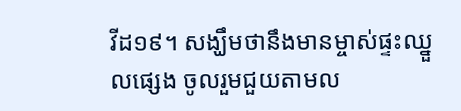វីដ១៩។ សង្ឃឹមថានឹងមានម្ចាស់ផ្ទះឈ្នួលផ្សេង ចូលរួមជួយតាមល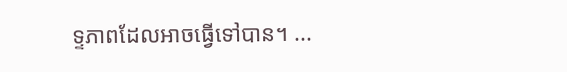ទ្ទភាពដែលអាចធ្វើទៅបាន។ ...